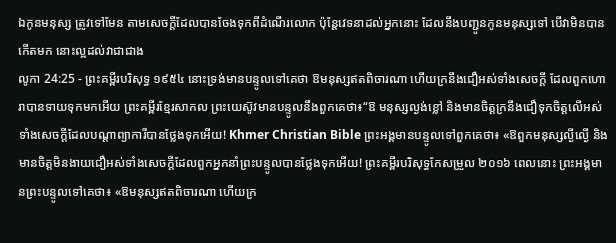ឯកូនមនុស្ស ត្រូវទៅមែន តាមសេចក្ដីដែលបានចែងទុកពីដំណើរលោក ប៉ុន្តែវេទនាដល់អ្នកនោះ ដែលនឹងបញ្ជូនកូនមនុស្សទៅ បើវាមិនបានកើតមក នោះល្អដល់វាជាជាង
លូកា 24:25 - ព្រះគម្ពីរបរិសុទ្ធ ១៩៥៤ នោះទ្រង់មានបន្ទូលទៅគេថា ឱមនុស្សឥតពិចារណា ហើយក្រនឹងជឿអស់ទាំងសេចក្ដី ដែលពួកហោរាបានទាយទុកមកអើយ ព្រះគម្ពីរខ្មែរសាកល ព្រះយេស៊ូវមានបន្ទូលនឹងពួកគេថា៖“ឱ មនុស្សល្ងង់ខ្លៅ និងមានចិត្តក្រនឹងជឿទុកចិត្តលើអស់ទាំងសេចក្ដីដែលបណ្ដាព្យាការីបានថ្លែងទុកអើយ! Khmer Christian Bible ព្រះអង្គមានបន្ទូលទៅពួកគេថា៖ «ឱពួកមនុស្សល្ងីល្ងើ និងមានចិត្តមិនងាយជឿអស់ទាំងសេចក្ដីដែលពួកអ្នកនាំព្រះបន្ទូលបានថ្លែងទុកអើយ! ព្រះគម្ពីរបរិសុទ្ធកែសម្រួល ២០១៦ ពេលនោះ ព្រះអង្គមានព្រះបន្ទូលទៅគេថា៖ «ឱមនុស្សឥតពិចារណា ហើយក្រ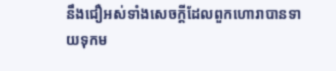នឹងជឿអស់ទាំងសេចក្តីដែលពួកហោរាបានទាយទុកម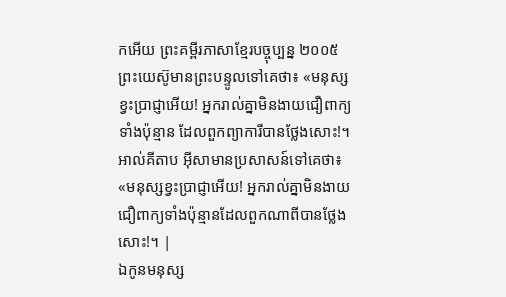កអើយ ព្រះគម្ពីរភាសាខ្មែរបច្ចុប្បន្ន ២០០៥ ព្រះយេស៊ូមានព្រះបន្ទូលទៅគេថា៖ «មនុស្សខ្វះប្រាជ្ញាអើយ! អ្នករាល់គ្នាមិនងាយជឿពាក្យទាំងប៉ុន្មាន ដែលពួកព្យាការីបានថ្លែងសោះ!។ អាល់គីតាប អ៊ីសាមានប្រសាសន៍ទៅគេថា៖ «មនុស្សខ្វះប្រាជ្ញាអើយ! អ្នករាល់គ្នាមិនងាយជឿពាក្យទាំងប៉ុន្មានដែលពួកណាពីបានថ្លែងសោះ!។ |
ឯកូនមនុស្ស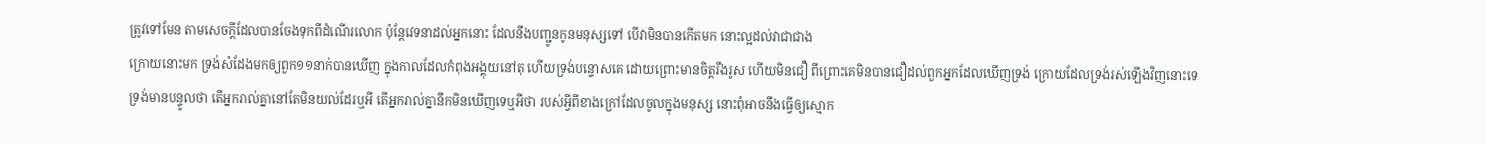ត្រូវទៅមែន តាមសេចក្ដីដែលបានចែងទុកពីដំណើរលោក ប៉ុន្តែវេទនាដល់អ្នកនោះ ដែលនឹងបញ្ជូនកូនមនុស្សទៅ បើវាមិនបានកើតមក នោះល្អដល់វាជាជាង
ក្រោយនោះមក ទ្រង់សំដែងមកឲ្យពួក១១នាក់បានឃើញ ក្នុងកាលដែលកំពុងអង្គុយនៅតុ ហើយទ្រង់បន្ទោសគេ ដោយព្រោះមានចិត្តរឹងរូស ហើយមិនជឿ ពីព្រោះគេមិនបានជឿដល់ពួកអ្នកដែលឃើញទ្រង់ ក្រោយដែលទ្រង់រស់ឡើងវិញនោះទេ
ទ្រង់មានបន្ទូលថា តើអ្នករាល់គ្នានៅតែមិនយល់ដែរឬអី តើអ្នករាល់គ្នានឹកមិនឃើញទេឬអីថា របស់អ្វីពីខាងក្រៅដែលចូលក្នុងមនុស្ស នោះពុំអាចនឹងធ្វើឲ្យស្មោក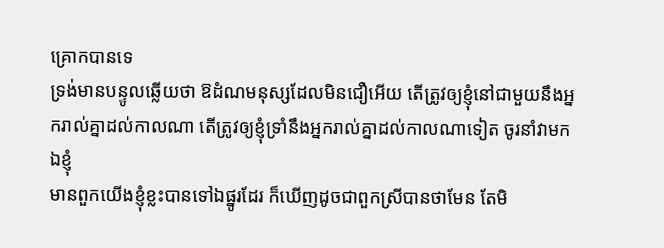គ្រោកបានទេ
ទ្រង់មានបន្ទូលឆ្លើយថា ឱដំណមនុស្សដែលមិនជឿអើយ តើត្រូវឲ្យខ្ញុំនៅជាមួយនឹងអ្នករាល់គ្នាដល់កាលណា តើត្រូវឲ្យខ្ញុំទ្រាំនឹងអ្នករាល់គ្នាដល់កាលណាទៀត ចូរនាំវាមកឯខ្ញុំ
មានពួកយើងខ្ញុំខ្លះបានទៅឯផ្នូរដែរ ក៏ឃើញដូចជាពួកស្រីបានថាមែន តែមិ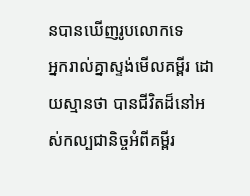នបានឃើញរូបលោកទេ
អ្នករាល់គ្នាស្ទង់មើលគម្ពីរ ដោយស្មានថា បានជីវិតដ៏នៅអស់កល្បជានិច្ចអំពីគម្ពីរ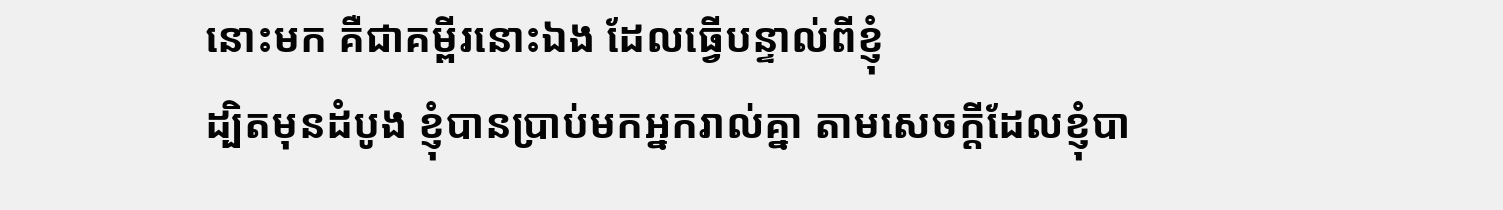នោះមក គឺជាគម្ពីរនោះឯង ដែលធ្វើបន្ទាល់ពីខ្ញុំ
ដ្បិតមុនដំបូង ខ្ញុំបានប្រាប់មកអ្នករាល់គ្នា តាមសេចក្ដីដែលខ្ញុំបា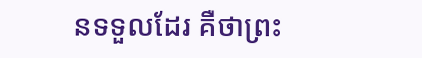នទទួលដែរ គឺថាព្រះ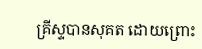គ្រីស្ទបានសុគត ដោយព្រោះ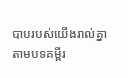បាបរបស់យើងរាល់គ្នា តាមបទគម្ពីរ